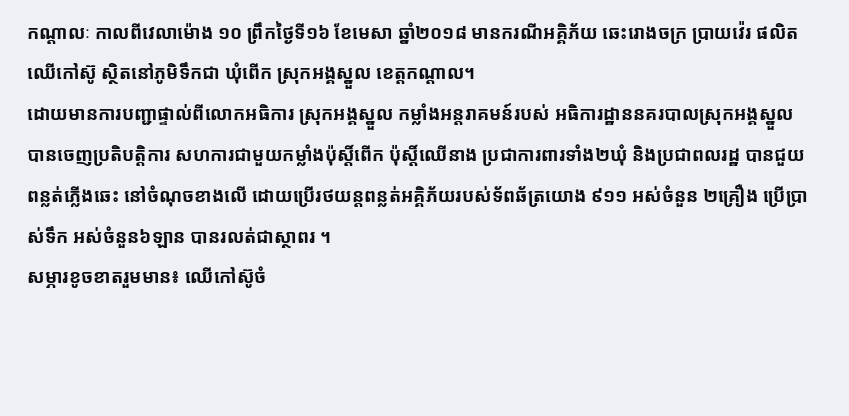កណ្ដាលៈ កាលពីវេលាម៉ោង ១០ ព្រឹកថៃ្ងទី១៦ ខែមេសា ឆ្នាំ២០១៨ មានករណីអគ្គិភ័យ ឆេះរោងចក្រ ប្រាយវ៉េរ ផលិតឈើកៅស៊ូ ស្ថិតនៅភូមិទឹកជា ឃុំពើក ស្រុកអង្គស្នួល ខេត្តកណ្ដាល។
ដោយមានការបញ្ជាផ្ទាល់ពីលោកអធិការ ស្រុកអង្គស្នួល កម្លាំងអន្តរាគមន៍របស់ អធិការដ្ឋាននគរបាលស្រុកអង្គស្នួល បានចេញប្រតិបត្ដិការ សហការជាមួយកម្លាំងប៉ុស្ដិ៍ពើក ប៉ុស្ដិ៍ឈើនាង ប្រជាការពារទាំង២ឃុំ និងប្រជាពលរដ្ឋ បានជួយពន្លត់ភ្លើងឆេះ នៅចំណុចខាងលើ ដោយប្រើរថយន្តពន្លត់អគ្គិភ័យរបស់ទ័ពឆ័ត្រយោង ៩១១ អស់ចំនួន ២គ្រឿង ប្រើប្រាស់ទឹក អស់ចំនួន៦ឡាន បានរលត់ជាស្ថាពរ ។
សម្ភារខូចខាតរួមមាន៖ ឈើកៅស៊ូចំ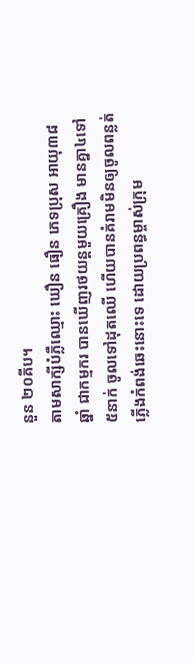នួន ២០គីប។
តាមសាក្សីបំភ្លឺឈ្មោះ ឃឿន ធឿន ភេទប្រុស អាយុ៣៨ឆ្នាំ ជាកម្មករ បានឃើញរថយន្តមួយគ្រឿង មានគ្នា៤ទៅ៥នាក់ ចូលទៅដុតឈើ ហើយបានគំរាមមិនឲ្យចូលពន្លត់ភ្លើងកំពង់ឆេះនោះទេ ដោយប្រពន្ធម្ចាស់ក្រុម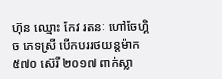ហ៊ុន ឈ្មោះ កែវ រតនៈ ហៅចែហ្គិច ភេទស្រី បើកបររថយន្តម៉ាក៥៧០ ស៊េរី ២០១៧ ពាក់ស្លា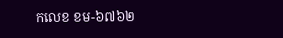កលេខ ខម-៦៧៦២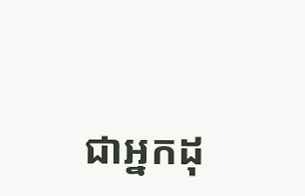ជាអ្នកដុ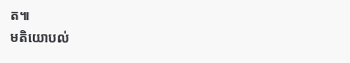ត៕
មតិយោបល់